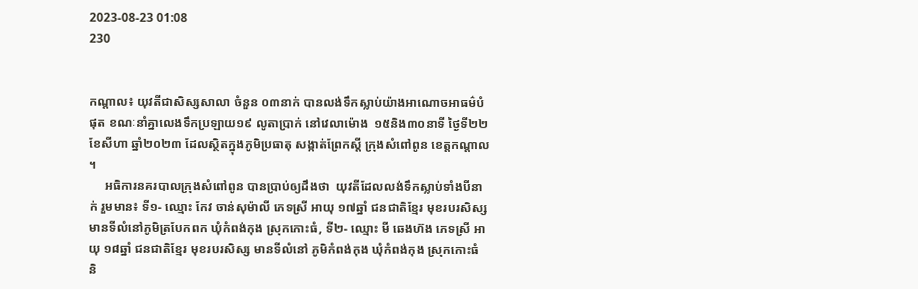2023-08-23 01:08
230


កណ្តាល៖ យុវតីជាសិស្សសាលា ចំនួន ០៣នាក់ បានលង់ទឹកស្លាប់យ៉ាងអាណោចអាធម៌បំផុត ខណៈនាំគ្នាលេងទឹកប្រឡាយ១៩ លូតាប្រាក់ នៅវេលាម៉ោង  ១៥និង៣០នាទី ថ្ងៃទី២២ ខែសីហា ឆ្នាំ២០២៣ ដែលស្ថិតក្នុងភូមិប្រធាតុ សង្កាត់ព្រែកស្តី ក្រុងសំពៅពូន ខេត្តកណ្តាល ។
     អធិការនគរបាលក្រុងសំពៅពូន បានប្រាប់ឲ្យដឹងថា  យុវតីដែលលង់ទឹកស្លាប់ទាំងបីនាក់ រួមមាន៖ ទី១- ឈ្មោះ កែវ ចាន់សុម៉ាលី ភេទស្រី អាយុ ១៧ឆ្នាំ ជនជាតិខ្មែរ មុខរបរសិស្ស មានទីលំនៅភូមិត្របែកពក ឃុំកំពង់កុង ស្រុកកោះធំ, ទី២- ឈ្មោះ មី ឆេងហ៊ង ភេទស្រី អាយុ ១៨ឆ្នាំ ជនជាតិខ្មែរ មុខរបរសិស្ស មានទីលំនៅ ភូមិកំពង់កុង ឃុំកំពង់កុង ស្រុកកោះធំ និ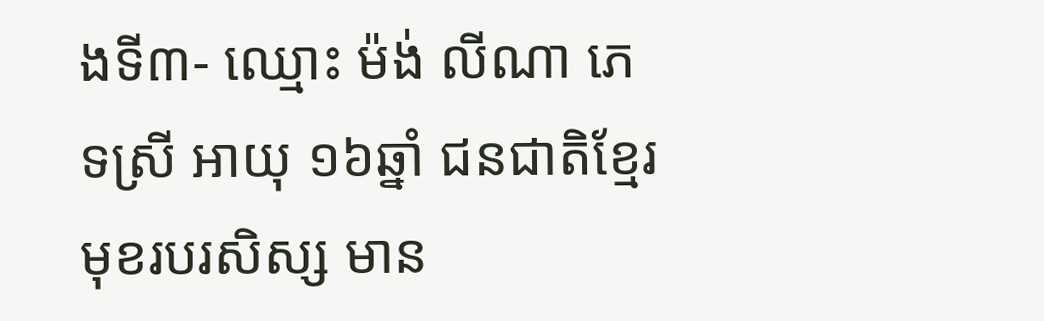ងទី៣- ឈ្មោះ ម៉ង់ លីណា ភេទស្រី អាយុ ១៦ឆ្នាំ ជនជាតិខ្មែរ មុខរបរសិស្ស មាន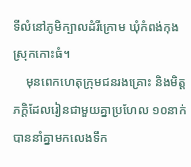ទីលំនៅភូមិក្បាលដំរីក្រោម ឃុំកំពង់កុង ស្រុកកោះធំ។
    មុនពេកហេតុក្រុមជនរងគ្រោះ និងមិត្តភក្តិដែលរៀនជាមួយគ្នាប្រហែល ១០នាក់ បាននាំគ្នាមកលេងទឹក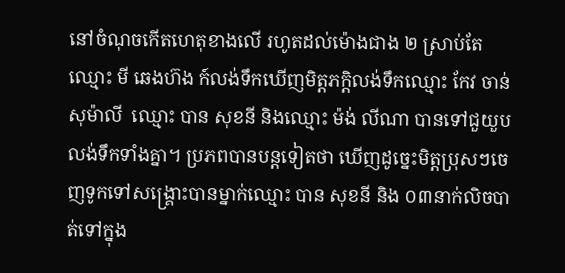នៅចំណុចកើតហេតុខាងលើ រហូតដល់ម៉ោងជាង ២ ស្រាប់តែឈ្មោះ មី ឆេងហ៊ង ក៍លង់ទឹកឃើញមិត្តភក្តិលង់ទឹកឈ្មោះ កែវ ចាន់សុម៉ាលី  ឈ្មោះ បាន សុខនី និងឈ្មោះ ម៉ង់ លីណា បានទៅជួយួបលង់ទឹកទាំងគ្នា។ ប្រភពបានបន្តទៀតថា ឃើញដូច្នេះមិត្តប្រុសៗចេញទូកទៅសង្គ្រោះបានម្នាក់ឈ្មោះ បាន សុខនី និង ០៣នាក់លិចបាត់ទៅក្នុង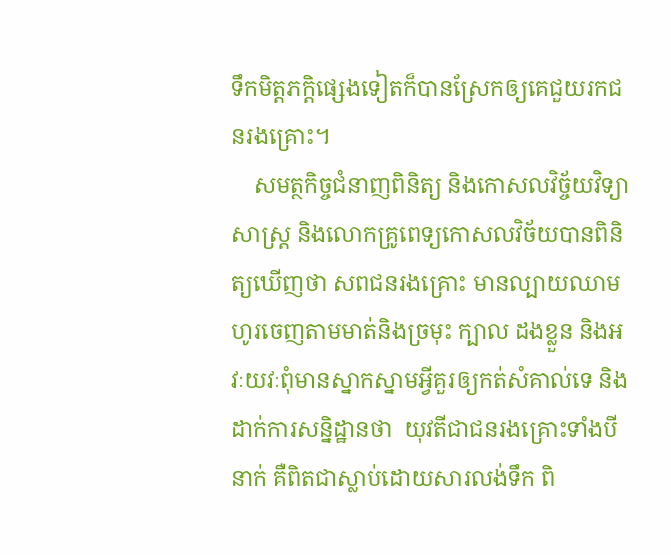ទឹកមិត្តភក្តិផ្សេងទៀតក៏បានស្រែកឲ្យគេជួយរកជនរងគ្រោះ។
    សមត្ថកិច្ចជំនាញពិនិត្យ និងកោសលវិច្ច័យវិទ្យាសាស្ត្រ និងលោកគ្រូពេទ្យកោសលវិច័យបានពិនិត្យឃើញថា សពជនរងគ្រោះ មានល្បាយឈាមហូរចេញតាមមាត់និងច្រមុះ ក្បាល ដងខ្លួន និងអវៈយវៈពុំមានស្នាកស្នាមអ្វីគួរឲ្យកត់សំគាល់ទេ និងដាក់ការសន្និដ្ឋានថា  យុវតីជាជនរងគ្រោះទាំងបីនាក់ គឺពិតជាស្លាប់ដោយសារលង់ទឹក ពិ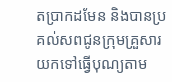តប្រាកដមែន និងបានប្រគល់សពជូនក្រុមគ្រួសារយកទៅធ្វើបុណ្យតាម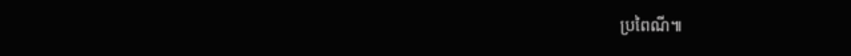ប្រពៃណី៕